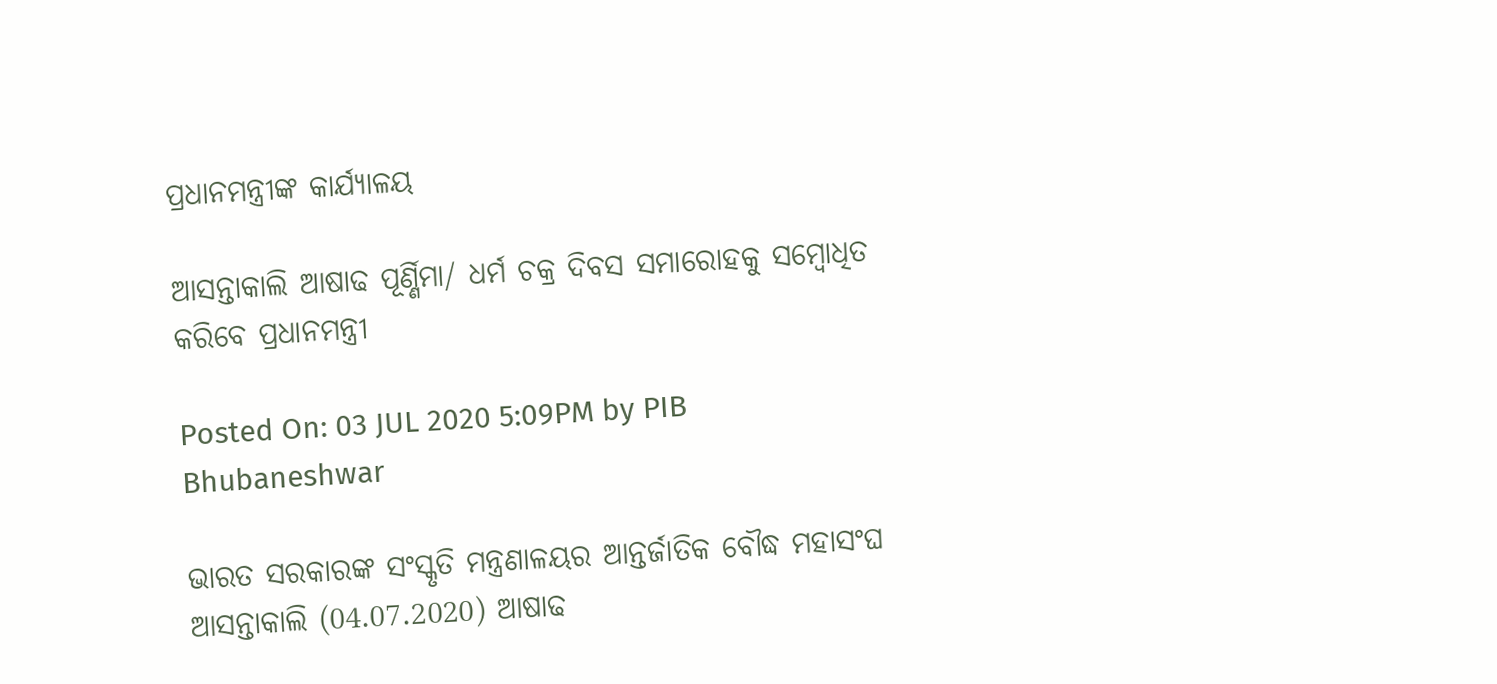ପ୍ରଧାନମନ୍ତ୍ରୀଙ୍କ କାର୍ଯ୍ୟାଳୟ

ଆସନ୍ତାକାଲି ଆଷାଢ ପୂର୍ଣ୍ଣିମା/ ଧର୍ମ ଚକ୍ର ଦିବସ ସମାରୋହକୁ ସମ୍ବୋଧିତ କରିବେ ପ୍ରଧାନମନ୍ତ୍ରୀ

Posted On: 03 JUL 2020 5:09PM by PIB Bhubaneshwar

ଭାରତ ସରକାରଙ୍କ ସଂସ୍କୃତି ମନ୍ତ୍ରଣାଳୟର ଆନ୍ତର୍ଜାତିକ ବୌଦ୍ଧ ମହାସଂଘ ଆସନ୍ତାକାଲି (04.07.2020) ଆଷାଢ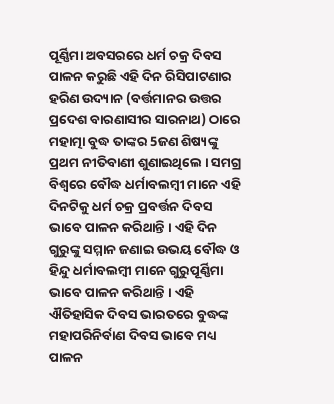ପୂର୍ଣ୍ଣିମା ଅବସରରେ ଧର୍ମ ଚକ୍ର ଦିବସ ପାଳନ କରୁଛି ଏହି ଦିନ ରିସିପାଟଣାର ହରିଣ ଉଦ୍ୟାନ (ବର୍ତ୍ତମାନର ଉତ୍ତର ପ୍ରଦେଶ ବାରଣାସୀର ସାରନାଥ) ଠାରେ ମହାତ୍ମା ବୁଦ୍ଧ ତାଙ୍କର 5ଜଣ ଶିଷ୍ୟଙ୍କୁ ପ୍ରଥମ ନୀତିବାଣୀ ଶୁଣାଇଥିଲେ । ସମଗ୍ର ବିଶ୍ଵରେ ବୌଦ୍ଧ ଧର୍ମାବଲମ୍ବୀ ମାନେ ଏହି ଦିନଟିକୁ ଧର୍ମ ଚକ୍ର ପ୍ରବର୍ତ୍ତନ ଦିବସ ଭାବେ ପାଳନ କରିଥାନ୍ତି । ଏହି ଦିନ ଗୁରୁଙ୍କୁ ସମ୍ମାନ ଜଣାଇ ଉଭୟ ବୌଦ୍ଧ ଓ ହିନ୍ଦୁ ଧର୍ମାବଲମ୍ବୀ ମାନେ ଗୁରୁପୂର୍ଣ୍ଣିମା ଭାବେ ପାଳନ କରିଥାନ୍ତି । ଏହି ଐତିହାସିକ ଦିବସ ଭାରତରେ ବୁଦ୍ଧଙ୍କ ମହାପରିନିର୍ବାଣ ଦିବସ ଭାବେ ମଧ୍ୟ ପାଳନ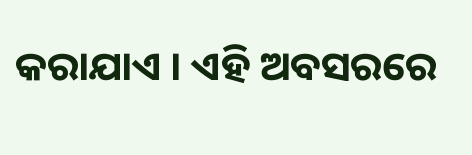କରାଯାଏ । ଏହି ଅବସରରେ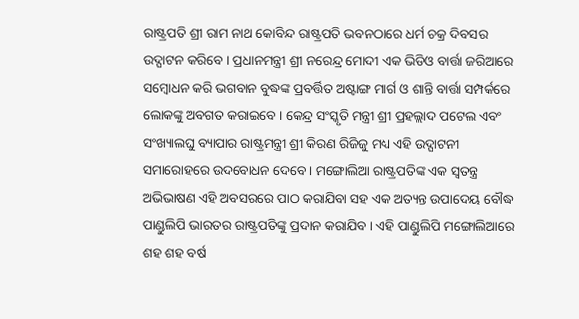ରାଷ୍ଟ୍ରପତି ଶ୍ରୀ ରାମ ନାଥ କୋବିନ୍ଦ ରାଷ୍ଟ୍ରପତି ଭବନଠାରେ ଧର୍ମ ଚକ୍ର ଦିବସର ଉଦ୍ଘାଟନ କରିବେ । ପ୍ରଧାନମନ୍ତ୍ରୀ ଶ୍ରୀ ନରେନ୍ଦ୍ର ମୋଦୀ ଏକ ଭିଡିଓ ବାର୍ତ୍ତା ଜରିଆରେ ସମ୍ବୋଧନ କରି ଭଗବାନ ବୁଦ୍ଧଙ୍କ ପ୍ରବର୍ତ୍ତିତ ଅଷ୍ଟାଙ୍ଗ ମାର୍ଗ ଓ ଶାନ୍ତି ବାର୍ତ୍ତା ସମ୍ପର୍କରେ ଲୋକଙ୍କୁ ଅବଗତ କରାଇବେ । କେନ୍ଦ୍ର ସଂସ୍କୃତି ମନ୍ତ୍ରୀ ଶ୍ରୀ ପ୍ରହଲ୍ଲାଦ ପଟେଲ ଏବଂ ସଂଖ୍ୟାଲଘୁ ବ୍ୟାପାର ରାଷ୍ଟ୍ରମନ୍ତ୍ରୀ ଶ୍ରୀ କିରଣ ରିଜିଜୁ ମଧ୍ୟ ଏହି ଉଦ୍ଘାଟନୀ ସମାରୋହରେ ଉଦବୋଧନ ଦେବେ । ମଙ୍ଗୋଲିଆ ରାଷ୍ଟ୍ରପତିଙ୍କ ଏକ ସ୍ଵତନ୍ତ୍ର ଅଭିଭାଷଣ ଏହି ଅବସରରେ ପାଠ କରାଯିବା ସହ ଏକ ଅତ୍ୟନ୍ତ ଉପାଦେୟ ବୌଦ୍ଧ ପାଣ୍ଡୁଲିପି ଭାରତର ରାଷ୍ଟ୍ରପତିଙ୍କୁ ପ୍ରଦାନ କରାଯିବ । ଏହି ପାଣ୍ଡୁଲିପି ମଙ୍ଗୋଲିଆରେ ଶହ ଶହ ବର୍ଷ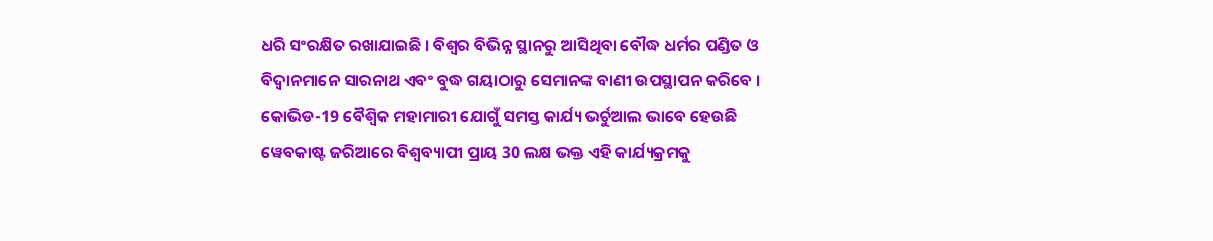ଧରି ସଂରକ୍ଷିତ ରଖାଯାଇଛି । ବିଶ୍ଵର ବିଭିନ୍ନ ସ୍ଥାନରୁ ଆସିଥିବା ବୌଦ୍ଧ ଧର୍ମର ପଣ୍ଡିତ ଓ ବିଦ୍ଵାନମାନେ ସାରନାଥ ଏବଂ ବୁଦ୍ଧ ଗୟାଠାରୁ ସେମାନଙ୍କ ବାଣୀ ଉପସ୍ଥାପନ କରିବେ । କୋଭିଡ-19 ବୈଶ୍ଵିକ ମହାମାରୀ ଯୋଗୁଁ ସମସ୍ତ କାର୍ଯ୍ୟ ଭର୍ଚୁଆଲ ଭାବେ ହେଉଛି ୱେବକାଷ୍ଟ ଜରିଆରେ ବିଶ୍ଵବ୍ୟାପୀ ପ୍ରାୟ 30 ଲକ୍ଷ ଭକ୍ତ ଏହି କାର୍ଯ୍ୟକ୍ରମକୁ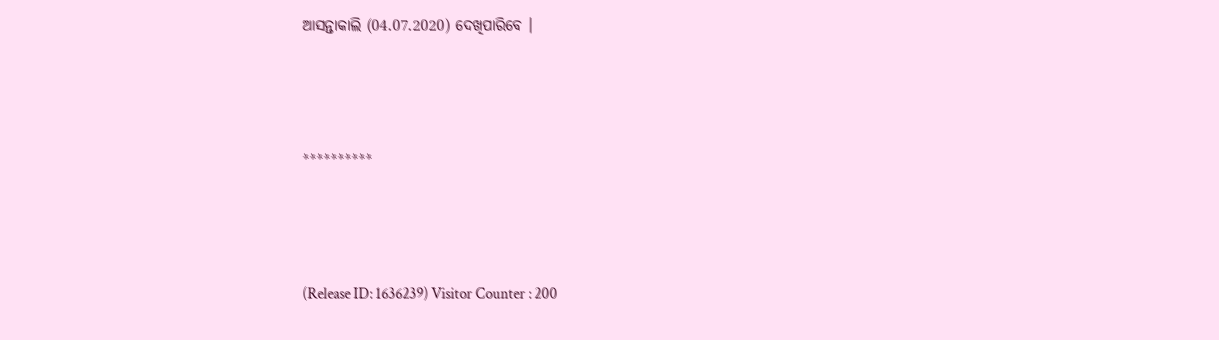ଆସନ୍ତାକାଲି (04.07.2020) ଦେଖିପାରିବେ ।



**********



(Release ID: 1636239) Visitor Counter : 200